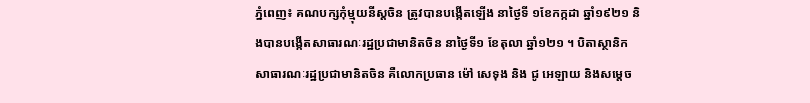ភ្នំពេញ៖ គណបក្សកុំម្មុយនីស្តចិន ត្រូវបានបង្កើតឡើង នាថ្ងៃទី ១ខែកក្កដា ឆ្នាំ១៩២១ និងបានបង្កើតសាធារណៈរដ្ឋប្រជាមានិតចិន នាថ្ងៃទី១ ខែតុលា ឆ្នាំ១២១ ។ បិតាស្ថានិកសាធារណៈរដ្ឋប្រជាមានិតចិន គឺលោកប្រធាន ម៉ៅ សេទុង និង ជូ អេឡាយ និងសម្តេច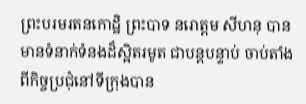ព្រះបរមរតនកោដ្ឋិ ព្រះបាទ នរោត្តម សីហនុ បានមានទំនាក់ទំនងដ៏ស្អិតរមូត ជាបន្តបន្ទាប់ ចាប់តាំងពីកិច្ចប្រជុំនៅទីក្រុងបាន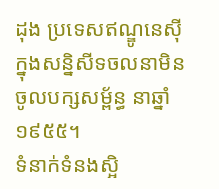ដុង ប្រទេសឥណ្ឌូនេស៊ី ក្នុងសន្និសីទចលនាមិនចូលបក្សសម្ព័ន្ធ នាឆ្នាំ១៩៥៥។
ទំនាក់ទំនងស្អិ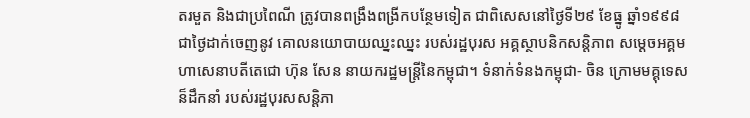តរមួត និងជាប្រពៃណី ត្រូវបានពង្រឹងពង្រីកបន្ថែមទៀត ជាពិសេសនៅថ្ងៃទី២៩ ខែធ្នូ ឆ្នាំ១៩៩៨ ជាថ្ងៃដាក់ចេញនូវ គោលនយោបាយឈ្នះឈ្នះ របស់រដ្ឋបុរស អគ្គស្ថាបនិកសន្តិភាព សម្តេចអគ្គមហាសេនាបតីតេជោ ហ៊ុន សែន នាយករដ្ឋមន្រ្តីនៃកម្ពុជា។ ទំនាក់ទំនងកម្ពុជា- ចិន ក្រោមមគ្គុទេសន៏ដឹកនាំ របស់រដ្ឋបុរសសន្តិភា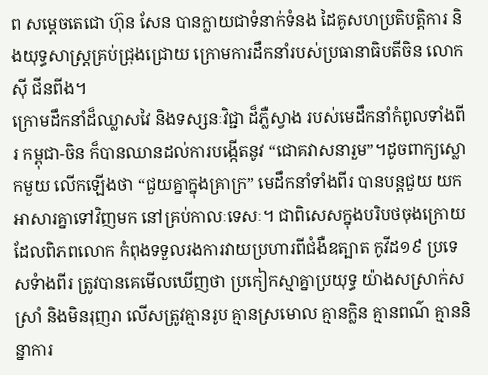ព សម្តេចតេជោ ហ៊ុន សែន បានក្លាយជាទំនាក់ទំនង ដៃគូសហប្រតិបត្តិការ និងយុទ្ធសាស្រ្តគ្រប់ជ្រុងជ្រោយ ក្រោមការដឹកនាំរបស់ប្រធានាធិបតីចិន លោក ស៊ី ជីនពីង។
ក្រោមដឹកនាំដ៏ឈ្លាសវៃ និងទស្សនៈវិជ្ជា ដ៏ភ្លឺស្វាង របស់មេដឹកនាំកំពូលទាំងពីរ កម្ពុជា-ចិន ក៏បានឈានដល់ការបង្កើតនូវ “ជោគវាសនារួម”។ដូចពាក្យស្លោកមួយ លើកឡើងថា “ជួយគ្នាក្នុងគ្រាក្រ” មេដឹកនាំទាំងពីរ បានបន្តជួយ យកអាសារគ្នាទៅវិញមក នៅគ្រប់កាលៈទេសៈ។ ជាពិសេសក្នុងបរិបថចុងក្រោយ ដែលពិភពលោក កំពុងទទួលរងការវាយប្រហារពីជំងឺឧត្បាត កូវីដ១៩ ប្រទេសទំាងពីរ ត្រូវបានគេមើលឃើញថា ប្រកៀកស្មាគ្នាប្រយុទ្ធ យ៉ាងសស្រាក់សស្រាំ និងមិនរុញរា លើសត្រូវគ្មានរូប គ្មានស្រមោល គ្មានក្លិន គ្មានពណ៌ គ្មាននិន្នាការ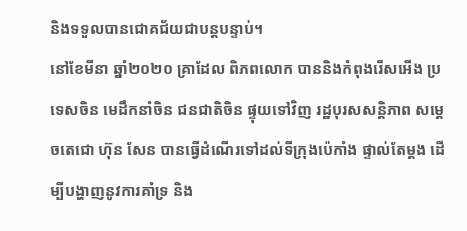និងទទួលបានជោគជ័យជាបន្តបន្ទាប់។
នៅខែមីនា ឆ្នាំ២០២០ គ្រាដែល ពិភពលោក បាននិងកំពុងរើសអើង ប្រទេសចិន មេដឹកនាំចិន ជនជាតិចិន ផ្ទុយទៅវិញ រដ្ឋបុរសសន្តិភាព សម្តេចតេជោ ហ៊ុន សែន បានធ្វើដំណើរទៅដល់ទីក្រុងប៉េកាំង ផ្ទាល់តែម្តង ដើម្បីបង្ហាញនូវការគាំទ្រ និង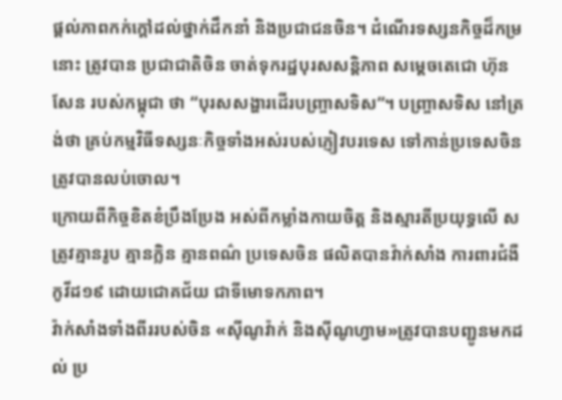ផ្តល់ភាពកក់ក្តៅដល់ថ្នាក់ដឹកនាំ និងប្រជាជនចិន។ ដំណើរទស្សនកិច្ចដ៏កម្រនោះ ត្រូវបាន ប្រជាជាតិចិន ចាត់ទុករដ្ឋបុរសសន្តិភាព សម្តេចតេជោ ហ៊ុន សែន របស់កម្ពុជា ថា “បុរសសង្ហារដើរបញ្រ្ចាសទិស”។ បញ្ច្រាសទិស នៅត្រង់ថា គ្រប់កម្មវិធីទស្សនៈកិច្ចទាំងអស់របស់ភ្ញៀវបរទេស ទៅកាន់ប្រទេសចិន ត្រូវបានលប់ចោល។
ក្រោយពីកិច្ចខិតខំប្រឹងប្រែង អស់ពីកម្លាំងកាយចិត្ត និងស្មារតីប្រយុទ្ធលើ សត្រូវគ្មានរូប គ្មានក្លិន គ្មានពណ៌ ប្រទេសចិន ផលិតបានវ៉ាក់សាំង ការពារជំងឺកូវីដ១៩ ដោយជោគជ័យ ជាទីមោទកភាព។
វ៉ាក់សាំងទាំងពីររបស់ចិន «ស៊ីណូវ៉ាក់ និងស៊ីណូហ្វាម»ត្រូវបានបញ្ជូនមកដល់ ប្រ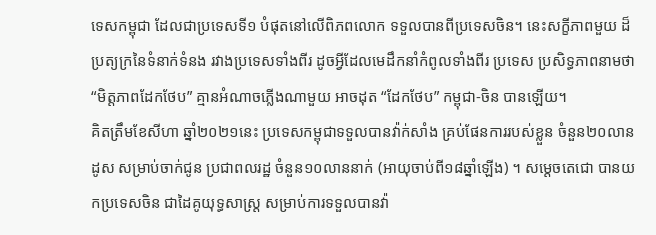ទេសកម្ពុជា ដែលជាប្រទេសទី១ បំផុតនៅលើពិភពលោក ទទួលបានពីប្រទេសចិន។ នេះសក្ខីភាពមួយ ដ៏
ប្រត្យក្រនៃទំនាក់ទំនង រវាងប្រទេសទាំងពីរ ដូចអ្វីដែលមេដឹកនាំកំពូលទាំងពីរ ប្រទេស ប្រសិទ្ធភាពនាមថា “មិត្តភាពដែកថែប” គ្មានអំណាចភ្លើងណាមួយ អាចដុត “ដែកថែប” កម្ពុជា-ចិន បានឡើយ។
គិតត្រឹមខែសីហា ឆ្នាំ២០២១នេះ ប្រទេសកម្ពុជាទទួលបានវ៉ាក់សាំង គ្រប់ផែនការរបស់ខ្លួន ចំនួន២០លានដូស សម្រាប់ចាក់ជូន ប្រជាពលរដ្ឋ ចំនួន១០លាននាក់ (អាយុចាប់ពី១៨ឆ្នាំឡើង) ។ សម្តេចតេជោ បានយកប្រទេសចិន ជាដៃគូយុទ្ធសាស្រ្ត សម្រាប់ការទទួលបានវ៉ា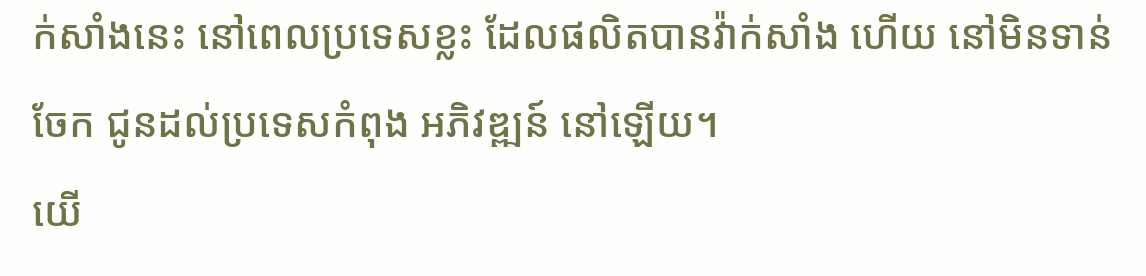ក់សាំងនេះ នៅពេលប្រទេសខ្លះ ដែលផលិតបានវ៉ាក់សាំង ហើយ នៅមិនទាន់ចែក ជូនដល់ប្រទេសកំពុង អភិវឌ្ឍន៍ នៅឡើយ។
យើ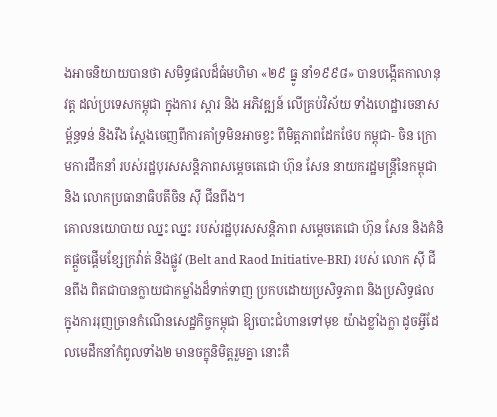ងអាចនិយាយបានថា សមិទ្ធផលដ៏ធំមហិមា «២៩ ធ្នូ នាំ១៩៩៨» បានបង្កើតកាលានុវត្ត ដល់ប្រទេសកម្ពុជា ក្នុងការ ស្តារ និង អភិវឌ្ឍន៍ លើគ្រប់វិស័យ ទាំងហេដ្ឋារចនាសម្ព័ន្ធទន់ និងរឹង ស្តែងចេញពីការគាំទ្រមិនអាចខ្វះ ពីមិត្តភាពដែកថែប កម្ពុជា- ចិន ក្រោមការដឹកនាំ របស់រដ្ឋបុរសសន្តិភាពសម្តេចតេជោ ហ៊ុន សែន នាយករដ្ឋមន្រ្តីនៃកម្ពុជា និង លោកប្រធានាធិបតីចិន ស៊ី ជីនពីង។
គោលនយោបាយ ឈ្នះ ឈ្នះ របស់រដ្ឋបុរសសន្តិភាព សម្តេចតេជោ ហ៊ុន សែន និងគំនិតផ្តួចផ្តើមខ្សែក្រវ៉ាត់ និងផ្លូវ (Belt and Raod Initiative-BRI) របស់ លោក ស៊ី ជីនពីង ពិតជាបានក្លាយជាកម្លាំងដ៏ទាក់ទាញ ប្រកបដោយប្រសិទ្ធភាព និងប្រសិទ្ធផល ក្នុងការរុញច្រានកំណើនសេដ្ឋកិច្ចកម្ពុជា ឱ្យបោះជំហានទៅមុខ យ៉ាងខ្លាំងក្លា ដូចអ្វីដែលមេដឹកនាំកំពូលទាំង២ មានចក្ខុនិមិត្តរួមគ្នា នោះគឺ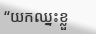“យកឈ្នះខ្លួ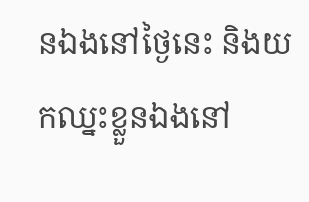នឯងនៅថ្ងៃនេះ និងយកឈ្នះខ្លួនឯងនៅ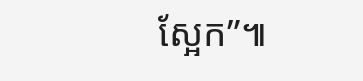ស្អែក”៕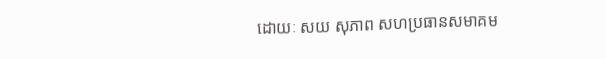ដោយៈ សយ សុភាព សហប្រធានសមាគម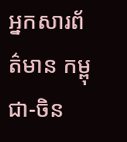អ្នកសារព័ត៌មាន កម្ពុជា-ចិន